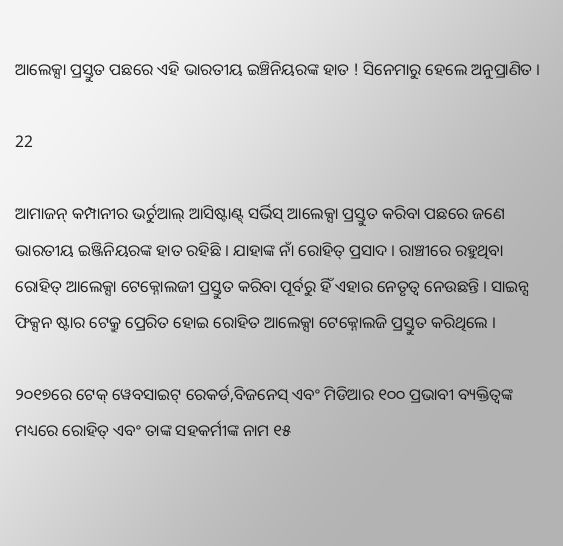ଆଲେକ୍ସା ପ୍ରସ୍ତୁତ ପଛରେ ଏହି ଭାରତୀୟ ଇଞ୍ଚିନିୟରଙ୍କ ହାତ ! ସିନେମାରୁ ହେଲେ ଅନୁପ୍ରାଣିତ ।

22

ଆମାଜନ୍ କମ୍ପାନୀର ଭର୍ଚୁଆଲ୍ ଆସିଷ୍ଟାଣ୍ଟ୍ ସର୍ଭିସ୍ ଆଲେକ୍ସା ପ୍ରସ୍ତୁତ କରିବା ପଛରେ ଜଣେ ଭାରତୀୟ ଇଞ୍ଜିନିୟରଙ୍କ ହାତ ରହିଛି । ଯାହାଙ୍କ ନାଁ ରୋହିତ୍ ପ୍ରସାଦ । ରାଞ୍ଚୀରେ ରହୁଥିବା ରୋହିତ୍ ଆଲେକ୍ସା ଟେକ୍ନୋଲଜୀ ପ୍ରସ୍ତୁତ କରିବା ପୂର୍ବରୁ ହିଁ ଏହାର ନେତୃତ୍ୱ ନେଉଛନ୍ତି । ସାଇନ୍ସ ଫିକ୍ସନ ଷ୍ଟାର ଟେକ୍ରୁ ପ୍ରେରିତ ହୋଇ ରୋହିତ ଆଲେକ୍ସା ଟେକ୍ନୋଲଜି ପ୍ରସ୍ତୁତ କରିଥିଲେ ।

୨୦୧୭ରେ ଟେକ୍ ୱେବସାଇଟ୍ ରେକର୍ଡ,ବିଜନେସ୍ ଏବଂ ମିଡିଆର ୧୦୦ ପ୍ରଭାବୀ ବ୍ୟକ୍ତିତ୍ୱଙ୍କ ମଧ୍ୟରେ ରୋହିତ୍ ଏବଂ ତାଙ୍କ ସହକର୍ମୀଙ୍କ ନାମ ୧୫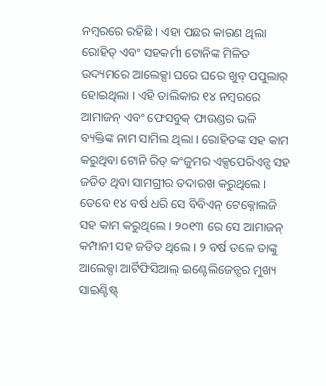ନମ୍ବରରେ ରହିଛି । ଏହା ପଛର କାରଣ ଥିଲା ରୋହିତ୍ ଏବଂ ସହକର୍ମୀ ଟୋନିଙ୍କ ମିଳିତ ଉଦ୍ୟମରେ ଆଲେକ୍ସା ଘରେ ଘରେ ଖୁବ୍ ପପୁଲାର୍ ହୋଇଥିଲା । ଏହି ତାଲିକାର ୧୪ ନମ୍ବରରେ ଆମାଜନ୍ ଏବଂ ଫେସବୁକ୍ ଫାଉଣ୍ଡର ଭଳି ବ୍ୟକ୍ତିଙ୍କ ନାମ ସାମିଲ ଥିଲା । ରୋହିତଙ୍କ ସହ କାମ କରୁଥିବା ଟୋନି ରିଡ୍ କଂଜୁମର ଏକ୍ସପେରିଏନ୍ସ ସହ ଜଡିତ ଥିବା ସାମଗ୍ରୀର ତଦାରଖ କରୁଥିଲେ । ତେବେ ୧୪ ବର୍ଷ ଧରି ସେ ବିବିଏନ୍ ଟେକ୍ନୋଲଜି ସହ କାମ କରୁଥିଲେ । ୨୦୧୩ ରେ ସେ ଆମାଜନ୍ କମ୍ପାନୀ ସହ ଜଡିତ ଥିଲେ । ୨ ବର୍ଷ ତଳେ ତାଙ୍କୁ ଆଲେକ୍ସା ଆର୍ଟିଫିସିଆଲ୍ ଇଣ୍ଟେଲିଜେନ୍ସର ମୁଖ୍ୟ ସାଇଣ୍ଟିଷ୍ଟ୍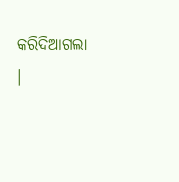କରିଦିଆଗଲା ।